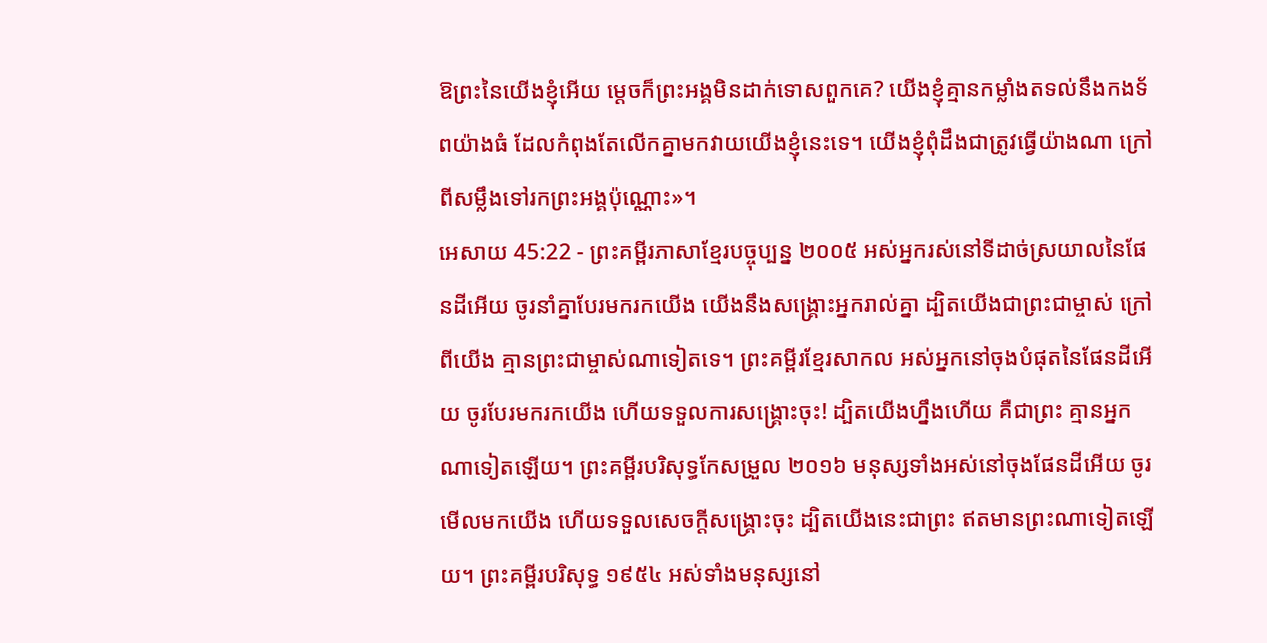ឱព្រះនៃយើងខ្ញុំអើយ ម្ដេចក៏ព្រះអង្គមិនដាក់ទោសពួកគេ? យើងខ្ញុំគ្មានកម្លាំងតទល់នឹងកងទ័ពយ៉ាងធំ ដែលកំពុងតែលើកគ្នាមកវាយយើងខ្ញុំនេះទេ។ យើងខ្ញុំពុំដឹងជាត្រូវធ្វើយ៉ាងណា ក្រៅពីសម្លឹងទៅរកព្រះអង្គប៉ុណ្ណោះ»។
អេសាយ 45:22 - ព្រះគម្ពីរភាសាខ្មែរបច្ចុប្បន្ន ២០០៥ អស់អ្នករស់នៅទីដាច់ស្រយាលនៃផែនដីអើយ ចូរនាំគ្នាបែរមករកយើង យើងនឹងសង្គ្រោះអ្នករាល់គ្នា ដ្បិតយើងជាព្រះជាម្ចាស់ ក្រៅពីយើង គ្មានព្រះជាម្ចាស់ណាទៀតទេ។ ព្រះគម្ពីរខ្មែរសាកល អស់អ្នកនៅចុងបំផុតនៃផែនដីអើយ ចូរបែរមករកយើង ហើយទទួលការសង្គ្រោះចុះ! ដ្បិតយើងហ្នឹងហើយ គឺជាព្រះ គ្មានអ្នកណាទៀតឡើយ។ ព្រះគម្ពីរបរិសុទ្ធកែសម្រួល ២០១៦ មនុស្សទាំងអស់នៅចុងផែនដីអើយ ចូរមើលមកយើង ហើយទទួលសេចក្ដីសង្គ្រោះចុះ ដ្បិតយើងនេះជាព្រះ ឥតមានព្រះណាទៀតឡើយ។ ព្រះគម្ពីរបរិសុទ្ធ ១៩៥៤ អស់ទាំងមនុស្សនៅ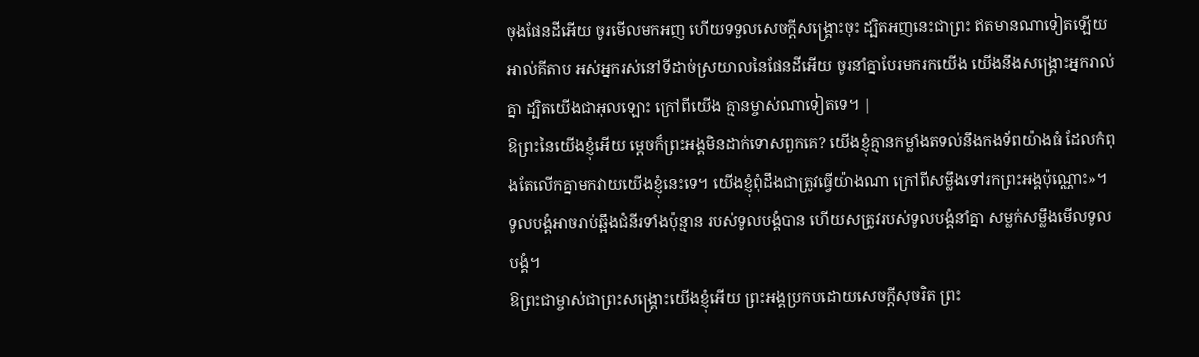ចុងផែនដីអើយ ចូរមើលមកអញ ហើយទទួលសេចក្ដីសង្គ្រោះចុះ ដ្បិតអញនេះជាព្រះ ឥតមានណាទៀតឡើយ អាល់គីតាប អស់អ្នករស់នៅទីដាច់ស្រយាលនៃផែនដីអើយ ចូរនាំគ្នាបែរមករកយើង យើងនឹងសង្គ្រោះអ្នករាល់គ្នា ដ្បិតយើងជាអុលឡោះ ក្រៅពីយើង គ្មានម្ចាស់ណាទៀតទេ។ |
ឱព្រះនៃយើងខ្ញុំអើយ ម្ដេចក៏ព្រះអង្គមិនដាក់ទោសពួកគេ? យើងខ្ញុំគ្មានកម្លាំងតទល់នឹងកងទ័ពយ៉ាងធំ ដែលកំពុងតែលើកគ្នាមកវាយយើងខ្ញុំនេះទេ។ យើងខ្ញុំពុំដឹងជាត្រូវធ្វើយ៉ាងណា ក្រៅពីសម្លឹងទៅរកព្រះអង្គប៉ុណ្ណោះ»។
ទូលបង្គំអាចរាប់ឆ្អឹងជំនីរទាំងប៉ុន្មាន របស់ទូលបង្គំបាន ហើយសត្រូវរបស់ទូលបង្គំនាំគ្នា សម្លក់សម្លឹងមើលទូលបង្គំ។
ឱព្រះជាម្ចាស់ជាព្រះសង្គ្រោះយើងខ្ញុំអើយ ព្រះអង្គប្រកបដោយសេចក្ដីសុចរិត ព្រះ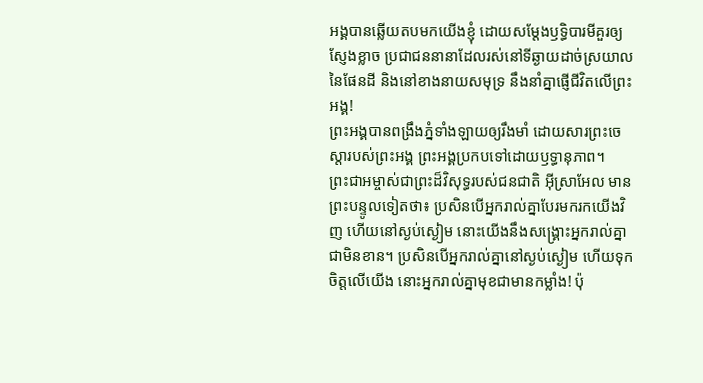អង្គបានឆ្លើយតបមកយើងខ្ញុំ ដោយសម្តែងឫទ្ធិបារមីគួរឲ្យស្ញែងខ្លាច ប្រជាជននានាដែលរស់នៅទីឆ្ងាយដាច់ស្រយាល នៃផែនដី និងនៅខាងនាយសមុទ្រ នឹងនាំគ្នាផ្ញើជីវិតលើព្រះអង្គ!
ព្រះអង្គបានពង្រឹងភ្នំទាំងឡាយឲ្យរឹងមាំ ដោយសារព្រះចេស្ដារបស់ព្រះអង្គ ព្រះអង្គប្រកបទៅដោយឫទ្ធានុភាព។
ព្រះជាអម្ចាស់ជាព្រះដ៏វិសុទ្ធរបស់ជនជាតិ អ៊ីស្រាអែល មានព្រះបន្ទូលទៀតថា៖ ប្រសិនបើអ្នករាល់គ្នាបែរមករកយើងវិញ ហើយនៅស្ងប់ស្ងៀម នោះយើងនឹងសង្គ្រោះអ្នករាល់គ្នាជាមិនខាន។ ប្រសិនបើអ្នករាល់គ្នានៅស្ងប់ស្ងៀម ហើយទុកចិត្តលើយើង នោះអ្នករាល់គ្នាមុខជាមានកម្លាំង! ប៉ុ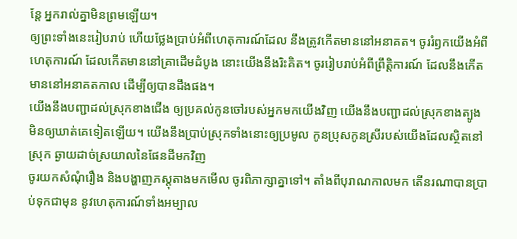ន្តែ អ្នករាល់គ្នាមិនព្រមឡើយ។
ឲ្យព្រះទាំងនេះរៀបរាប់ ហើយថ្លែងប្រាប់អំពីហេតុការណ៍ដែល នឹងត្រូវកើតមាននៅអនាគត។ ចូររំឭកយើងអំពីហេតុការណ៍ ដែលកើតមាននៅគ្រាដើមដំបូង នោះយើងនឹងរិះគិត។ ចូររៀបរាប់អំពីព្រឹត្តិការណ៍ ដែលនឹងកើតមាននៅអនាគតកាល ដើម្បីឲ្យបានដឹងផង។
យើងនឹងបញ្ជាដល់ស្រុកខាងជើង ឲ្យប្រគល់កូនចៅរបស់អ្នកមកយើងវិញ យើងនឹងបញ្ជាដល់ស្រុកខាងត្បូង មិនឲ្យឃាត់គេទៀតឡើយ។ យើងនឹងប្រាប់ស្រុកទាំងនោះឲ្យប្រមូល កូនប្រុសកូនស្រីរបស់យើងដែលស្ថិតនៅស្រុក ឆ្ងាយដាច់ស្រយាលនៃផែនដីមកវិញ
ចូរយកសំណុំរឿង និងបង្ហាញភស្តុតាងមកមើល ចូរពិភាក្សាគ្នាទៅ។ តាំងពីបុរាណកាលមក តើនរណាបានប្រាប់ទុកជាមុន នូវហេតុការណ៍ទាំងអម្បាល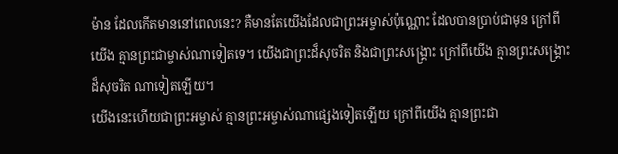ម៉ាន ដែលកើតមាននៅពេលនេះ? គឺមានតែយើងដែលជាព្រះអម្ចាស់ប៉ុណ្ណោះ ដែលបានប្រាប់ជាមុន ក្រៅពីយើង គ្មានព្រះជាម្ចាស់ណាទៀតទេ។ យើងជាព្រះដ៏សុចរិត និងជាព្រះសង្គ្រោះ ក្រៅពីយើង គ្មានព្រះសង្គ្រោះដ៏សុចរិត ណាទៀតឡើយ។
យើងនេះហើយជាព្រះអម្ចាស់ គ្មានព្រះអម្ចាស់ណាផ្សេងទៀតឡើយ ក្រៅពីយើង គ្មានព្រះជា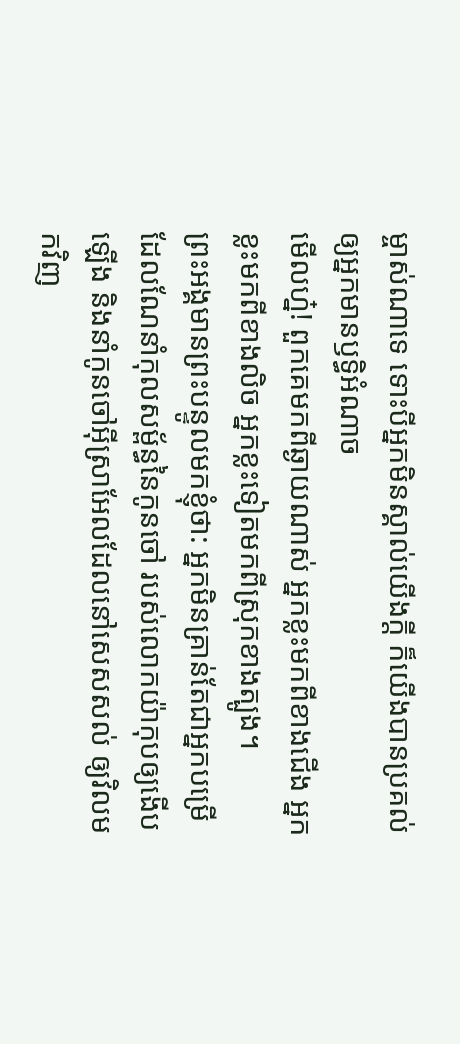ម្ចាស់ណាទេ ទោះបីអ្នកមិនស្គាល់យើងក្ដី ក៏យើងបានប្រគល់ឲ្យអ្នកមានឫទ្ធិអំណាច
មើលហ្ន៎! ពួកគេមកពីឆ្ងាយណាស់ អ្នកខ្លះមកពីខាងជើង អ្នកខ្លះមកពីខាងលិច អ្នកខ្លះទៀតមកពីស្រុកខាងត្បូង។
ព្រះអង្គមានព្រះបន្ទូលមកខ្ញុំថា: អ្នកមិនគ្រាន់តែជាអ្នកបម្រើ ដែលណែនាំកុលសម្ព័ន្ធនៃកូនចៅ របស់លោកយ៉ាកុបឲ្យងើបឡើង និងនាំកូនចៅអ៊ីស្រាអែលដែលនៅសេសសល់ ឲ្យវិលមកវិញ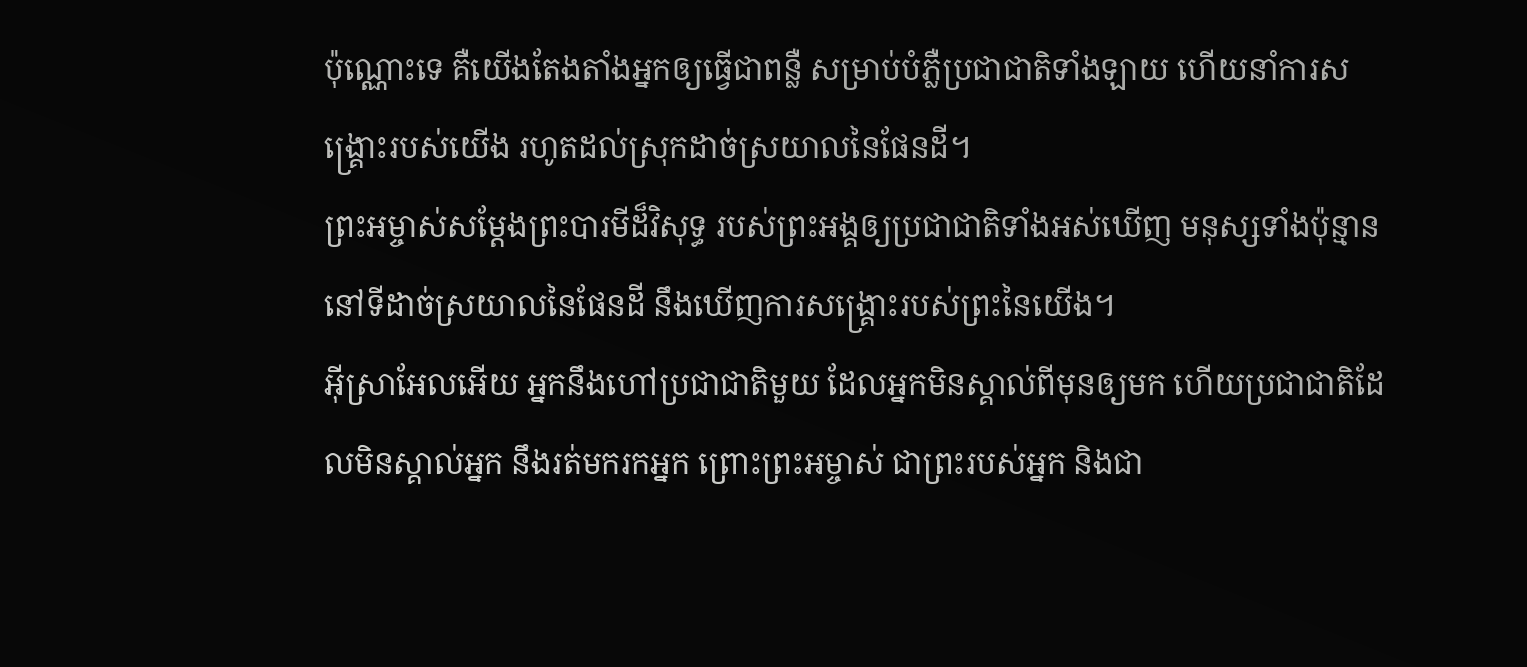ប៉ុណ្ណោះទេ គឺយើងតែងតាំងអ្នកឲ្យធ្វើជាពន្លឺ សម្រាប់បំភ្លឺប្រជាជាតិទាំងឡាយ ហើយនាំការសង្គ្រោះរបស់យើង រហូតដល់ស្រុកដាច់ស្រយាលនៃផែនដី។
ព្រះអម្ចាស់សម្តែងព្រះបារមីដ៏វិសុទ្ធ របស់ព្រះអង្គឲ្យប្រជាជាតិទាំងអស់ឃើញ មនុស្សទាំងប៉ុន្មាននៅទីដាច់ស្រយាលនៃផែនដី នឹងឃើញការសង្គ្រោះរបស់ព្រះនៃយើង។
អ៊ីស្រាអែលអើយ អ្នកនឹងហៅប្រជាជាតិមួយ ដែលអ្នកមិនស្គាល់ពីមុនឲ្យមក ហើយប្រជាជាតិដែលមិនស្គាល់អ្នក នឹងរត់មករកអ្នក ព្រោះព្រះអម្ចាស់ ជាព្រះរបស់អ្នក និងជា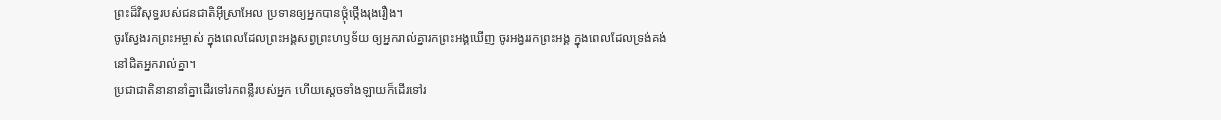ព្រះដ៏វិសុទ្ធរបស់ជនជាតិអ៊ីស្រាអែល ប្រទានឲ្យអ្នកបានថ្កុំថ្កើងរុងរឿង។
ចូរស្វែងរកព្រះអម្ចាស់ ក្នុងពេលដែលព្រះអង្គសព្វព្រះហឫទ័យ ឲ្យអ្នករាល់គ្នារកព្រះអង្គឃើញ ចូរអង្វររកព្រះអង្គ ក្នុងពេលដែលទ្រង់គង់នៅជិតអ្នករាល់គ្នា។
ប្រជាជាតិនានានាំគ្នាដើរទៅរកពន្លឺរបស់អ្នក ហើយស្ដេចទាំងឡាយក៏ដើរទៅរ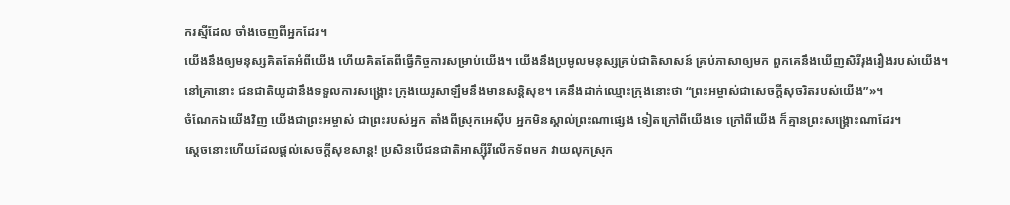ករស្មីដែល ចាំងចេញពីអ្នកដែរ។
យើងនឹងឲ្យមនុស្សគិតតែអំពីយើង ហើយគិតតែពីធ្វើកិច្ចការសម្រាប់យើង។ យើងនឹងប្រមូលមនុស្សគ្រប់ជាតិសាសន៍ គ្រប់ភាសាឲ្យមក ពួកគេនឹងឃើញសិរីរុងរឿងរបស់យើង។
នៅគ្រានោះ ជនជាតិយូដានឹងទទួលការសង្គ្រោះ ក្រុងយេរូសាឡឹមនឹងមានសន្តិសុខ។ គេនឹងដាក់ឈ្មោះក្រុងនោះថា “ព្រះអម្ចាស់ជាសេចក្ដីសុចរិតរបស់យើង”»។
ចំណែកឯយើងវិញ យើងជាព្រះអម្ចាស់ ជាព្រះរបស់អ្នក តាំងពីស្រុកអេស៊ីប អ្នកមិនស្គាល់ព្រះណាផ្សេង ទៀតក្រៅពីយើងទេ ក្រៅពីយើង ក៏គ្មានព្រះសង្គ្រោះណាដែរ។
ស្ដេចនោះហើយដែលផ្ដល់សេចក្ដីសុខសាន្ត! ប្រសិនបើជនជាតិអាស្ស៊ីរីលើកទ័ពមក វាយលុកស្រុក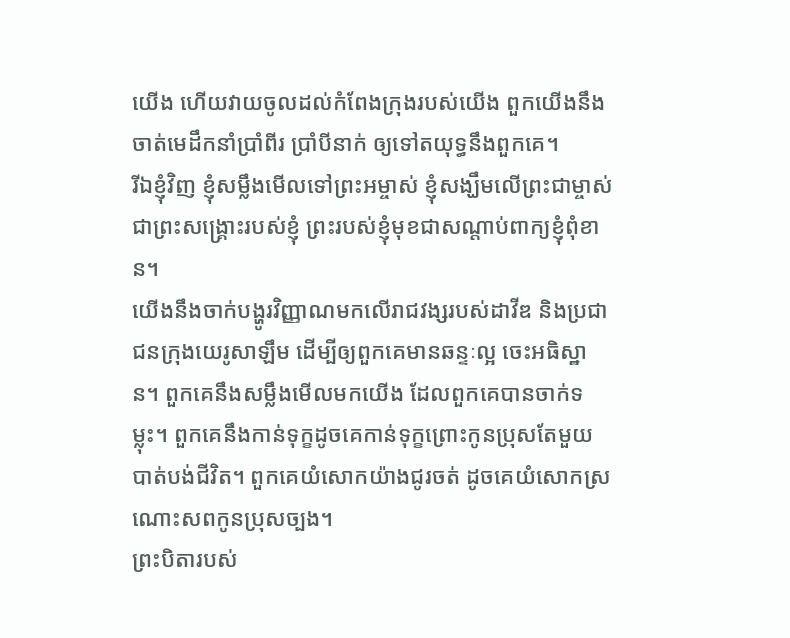យើង ហើយវាយចូលដល់កំពែងក្រុងរបស់យើង ពួកយើងនឹងចាត់មេដឹកនាំប្រាំពីរ ប្រាំបីនាក់ ឲ្យទៅតយុទ្ធនឹងពួកគេ។
រីឯខ្ញុំវិញ ខ្ញុំសម្លឹងមើលទៅព្រះអម្ចាស់ ខ្ញុំសង្ឃឹមលើព្រះជាម្ចាស់ ជាព្រះសង្គ្រោះរបស់ខ្ញុំ ព្រះរបស់ខ្ញុំមុខជាសណ្ដាប់ពាក្យខ្ញុំពុំខាន។
យើងនឹងចាក់បង្ហូរវិញ្ញាណមកលើរាជវង្សរបស់ដាវីឌ និងប្រជាជនក្រុងយេរូសាឡឹម ដើម្បីឲ្យពួកគេមានឆន្ទៈល្អ ចេះអធិស្ឋាន។ ពួកគេនឹងសម្លឹងមើលមកយើង ដែលពួកគេបានចាក់ទម្លុះ។ ពួកគេនឹងកាន់ទុក្ខដូចគេកាន់ទុក្ខព្រោះកូនប្រុសតែមួយបាត់បង់ជីវិត។ ពួកគេយំសោកយ៉ាងជូរចត់ ដូចគេយំសោកស្រណោះសពកូនប្រុសច្បង។
ព្រះបិតារបស់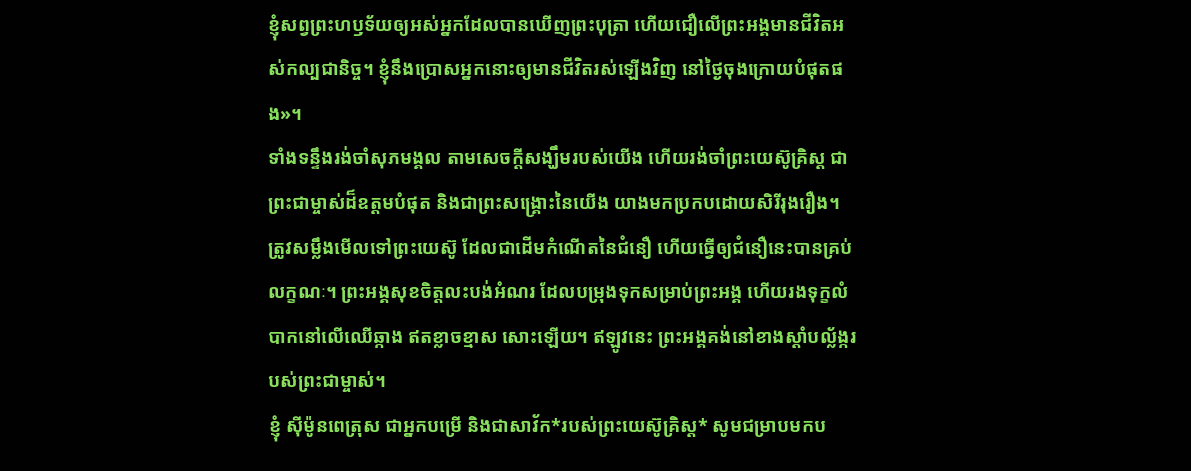ខ្ញុំសព្វព្រះហឫទ័យឲ្យអស់អ្នកដែលបានឃើញព្រះបុត្រា ហើយជឿលើព្រះអង្គមានជីវិតអស់កល្បជានិច្ច។ ខ្ញុំនឹងប្រោសអ្នកនោះឲ្យមានជីវិតរស់ឡើងវិញ នៅថ្ងៃចុងក្រោយបំផុតផង»។
ទាំងទន្ទឹងរង់ចាំសុភមង្គល តាមសេចក្ដីសង្ឃឹមរបស់យើង ហើយរង់ចាំព្រះយេស៊ូគ្រិស្ត ជាព្រះជាម្ចាស់ដ៏ឧត្ដមបំផុត និងជាព្រះសង្គ្រោះនៃយើង យាងមកប្រកបដោយសិរីរុងរឿង។
ត្រូវសម្លឹងមើលទៅព្រះយេស៊ូ ដែលជាដើមកំណើតនៃជំនឿ ហើយធ្វើឲ្យជំនឿនេះបានគ្រប់លក្ខណៈ។ ព្រះអង្គសុខចិត្តលះបង់អំណរ ដែលបម្រុងទុកសម្រាប់ព្រះអង្គ ហើយរងទុក្ខលំបាកនៅលើឈើឆ្កាង ឥតខ្លាចខ្មាស សោះឡើយ។ ឥឡូវនេះ ព្រះអង្គគង់នៅខាងស្ដាំបល្ល័ង្ករបស់ព្រះជាម្ចាស់។
ខ្ញុំ ស៊ីម៉ូនពេត្រុស ជាអ្នកបម្រើ និងជាសាវ័ក*របស់ព្រះយេស៊ូគ្រិស្ត* សូមជម្រាបមកប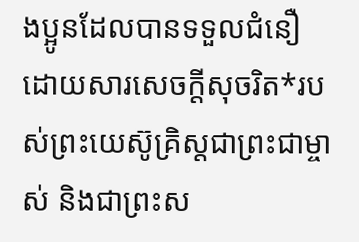ងប្អូនដែលបានទទួលជំនឿ ដោយសារសេចក្ដីសុចរិត*របស់ព្រះយេស៊ូគ្រិស្តជាព្រះជាម្ចាស់ និងជាព្រះស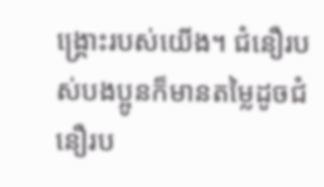ង្គ្រោះរបស់យើង។ ជំនឿរបស់បងប្អូនក៏មានតម្លៃដូចជំនឿរប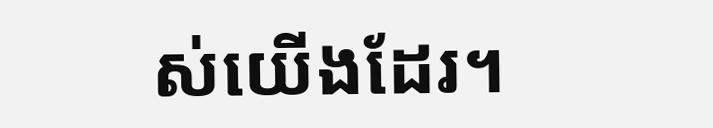ស់យើងដែរ។